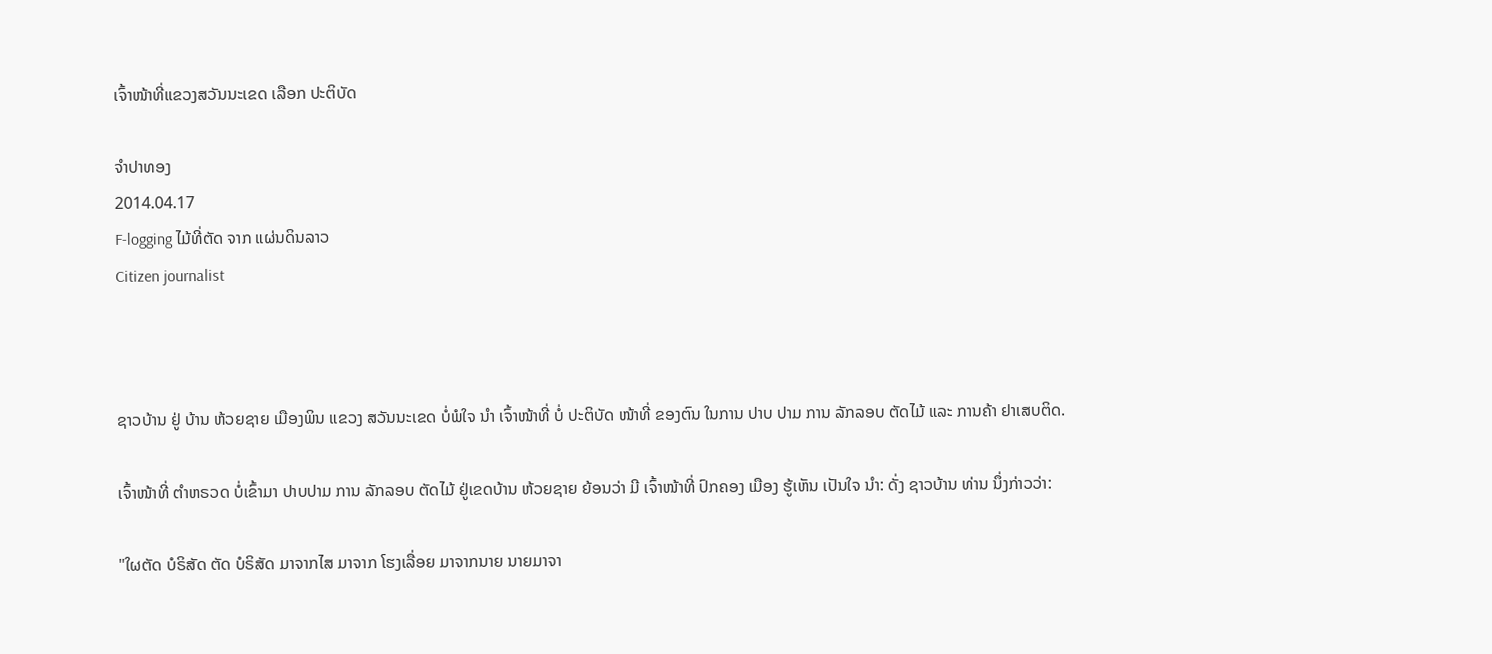ເຈົ້າໜ້າທີ່ແຂວງສວັນນະເຂດ ເລືອກ ປະຕິບັດ

ຈໍາປາທອງ
2014.04.17
F-logging ໄມ້ທີ່ຕັດ ຈາກ ແຜ່ນດິນລາວ
Citizen journalist



ຊາວບ້ານ ຢູ່ ບ້ານ ຫ້ວຍຊາຍ ເມືອງພິນ ແຂວງ ສວັນນະເຂດ ບໍ່ພໍໃຈ ນໍາ ເຈົ້າໜ້າທີ່ ບໍ່ ປະຕິບັດ ໜ້າທີ່ ຂອງຕົນ ໃນການ ປາບ ປາມ ການ ລັກລອບ ຕັດໄມ້ ແລະ ການຄ້າ ຢາເສບຕິດ.

ເຈົ້າໜ້າທີ່ ຕຳຫຣວດ ບໍ່ເຂົ້າມາ ປາບປາມ ການ ລັກລອບ ຕັດໄມ້ ຢູ່ເຂດບ້ານ ຫ້ວຍຊາຍ ຍ້ອນວ່າ ມີ ເຈົ້າໜ້າທີ່ ປົກຄອງ ເມືອງ ຮູ້ເຫັນ ເປັນໃຈ ນໍາ: ດັ່ງ ຊາວບ້ານ ທ່ານ ນຶ່ງກ່າວວ່າ:

"ໃຜຕັດ ບໍຣິສັດ ຕັດ ບໍຣິສັດ ມາຈາກໄສ ມາຈາກ ໂຮງເລື່ອຍ ມາຈາກນາຍ ນາຍມາຈາ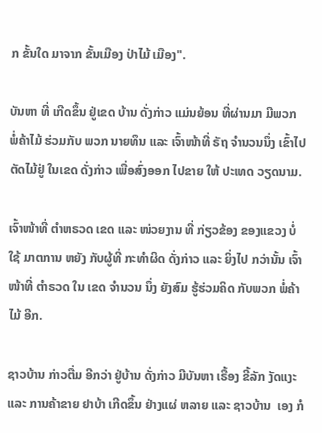ກ ຂັ້ນໃດ ມາຈາກ ຂັ້ນເມືອງ ປ່າໄມ້ ເມືອງ".

ບັນຫາ ທີ່ ເກີດຂຶ້ນ ຢູ່ເຂດ ບ້ານ ດັ່ງກ່າວ ແມ່ນຍ້ອນ ທີ່ຜ່ານມາ ມີພວກ ພໍ່ຄ້າໄມ້ ຮ່ວມກັບ ພວກ ນາຍທຶນ ແລະ ເຈົ້າໜ້າທີ່ ຣັຖ ຈຳນວນນຶ່ງ ເຂົ້າໄປ ຕັດໄມ້ຢູ່ ໃນເຂດ ດັ່ງກ່າວ ເພື່ອສົ່ງອອກ ໄປຂາຍ ໃຫ້ ປະເທດ ວຽດນາມ.

ເຈົ້າໜ້າທີ່ ຕຳຫຣວດ ເຂດ ແລະ ໜ່ວຍງານ ທີ່ ກ່ຽວຂ້ອງ ຂອງແຂວງ ບໍ່ໃຊ້ ມາຕການ ຫຍັງ ກັບຜູ້ທີ່ ກະທຳຜິດ ດັ່ງກ່າວ ແລະ ຍິ່ງໄປ ກວ່ານັ້ນ ເຈົ້າໜ້າທີ່ ຕຳຣວດ ໃນ ເຂດ ຈຳນວນ ນຶ່ງ ຍັງສົມ ຮູ້ຮ່ວມຄິດ ກັບພວກ ພໍ່ຄ້າ ໄມ້ ອີກ.

ຊາວບ້ານ ກ່າວຕື່ມ ອີກວ່າ ຢູ່ບ້ານ ດັ່ງກ່າວ ມີບັນຫາ ເຣື້ອງ ຂີ້ລັກ ງັດແງະ ແລະ ການຄ້າຂາຍ ຢາບ້າ ເກີດຂຶ້ນ ຢ່າງແຜ່ ຫລາຍ ແລະ ຊາວບ້ານ  ເອງ ກໍ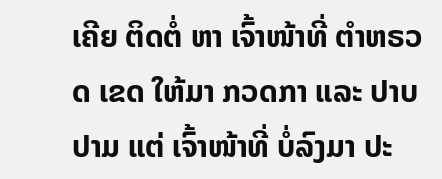ເຄີຍ ຕິດຕໍ່ ຫາ ເຈົ້າໜ້າທີ່ ຕຳຫຣວດ ເຂດ ໃຫ້ມາ ກວດກາ ແລະ ປາບປາມ ແຕ່ ເຈົ້າໜ້າທີ່ ບໍ່ລົງມາ ປະ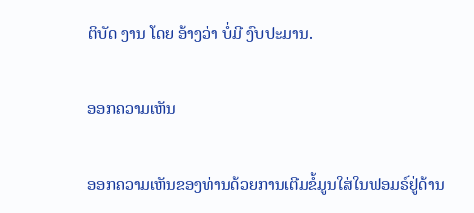ຕິບັດ ງານ ໂດຍ ອ້າງວ່າ ບໍ່ມີ ງົບປະມານ.

ອອກຄວາມເຫັນ

ອອກຄວາມເຫັນຂອງທ່ານດ້ວຍການເຕີມຂໍ້ມູນໃສ່ໃນຟອມຣ໌ຢູ່ດ້ານ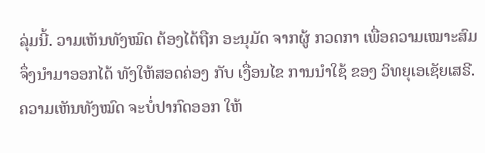ລຸ່ມນີ້. ວາມເຫັນທັງໝົດ ຕ້ອງໄດ້ຖືກ ອະນຸມັດ ຈາກຜູ້ ກວດກາ ເພື່ອຄວາມເໝາະສົມ ຈຶ່ງນໍາມາອອກໄດ້ ທັງໃຫ້ສອດຄ່ອງ ກັບ ເງື່ອນໄຂ ການນຳໃຊ້ ຂອງ ວິທຍຸເອເຊັຍເສຣີ. ຄວາມເຫັນທັງໝົດ ຈະບໍ່ປາກົດອອກ ໃຫ້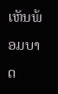ເຫັນພ້ອມບາດ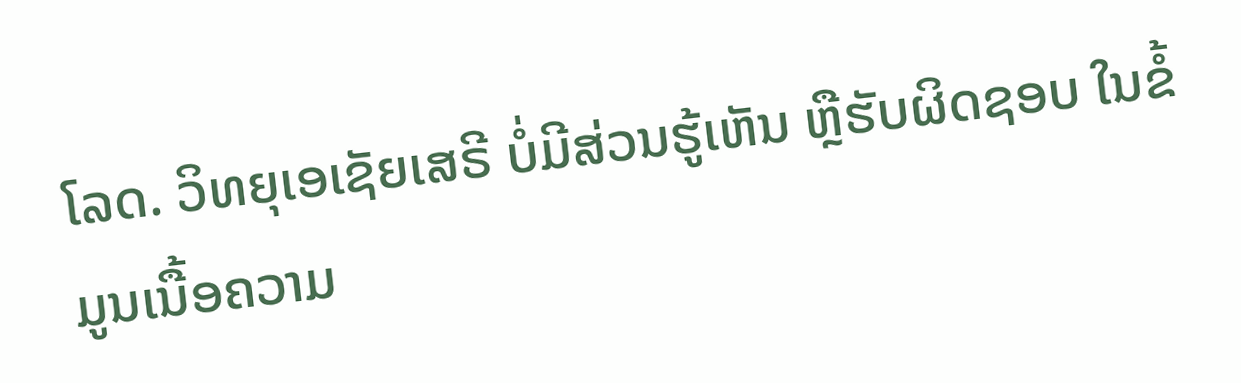ໂລດ. ວິທຍຸເອເຊັຍເສຣີ ບໍ່ມີສ່ວນຮູ້ເຫັນ ຫຼືຮັບຜິດຊອບ ໃນຂໍ້ມູນເນື້ອຄວາມ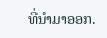ທີ່ນໍາມາອອກ.